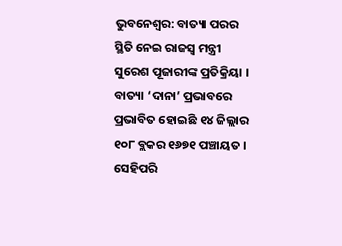ଭୁବନେଶ୍ଵର: ବାତ୍ୟା ପରର ସ୍ଥିତି ନେଇ ରାଜସ୍ବ ମନ୍ତ୍ରୀ ସୁରେଶ ପୂଜାରୀଙ୍କ ପ୍ରତିକ୍ରିୟା । ବାତ୍ୟା ‘ଦାନା’ ପ୍ରଭାବରେ ପ୍ରଭାବିତ ହୋଇଛି ୧୪ ଜିଲ୍ଲାର ୧୦୮ ବ୍ଲକର ୧୬୭୧ ପଞ୍ଚାୟତ । ସେହିପରି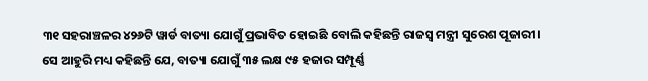୩୧ ସହରାଞ୍ଚଳର ୪୨୬ଟି ୱାର୍ଡ ବାତ୍ୟା ଯୋଗୁଁ ପ୍ରଭାବିତ ହୋଇଛି ବୋଲି କହିଛନ୍ତି ରାଜସ୍ବ ମନ୍ତ୍ରୀ ସୁରେଶ ପୂଜାରୀ।
ସେ ଆହୁରି ମଧ୍ୟ କହିଛନ୍ତି ଯେ, ବାତ୍ୟା ଯୋଗୁଁ ୩୫ ଲକ୍ଷ ୯୫ ହଜାର ସମ୍ପୂର୍ଣ୍ଣ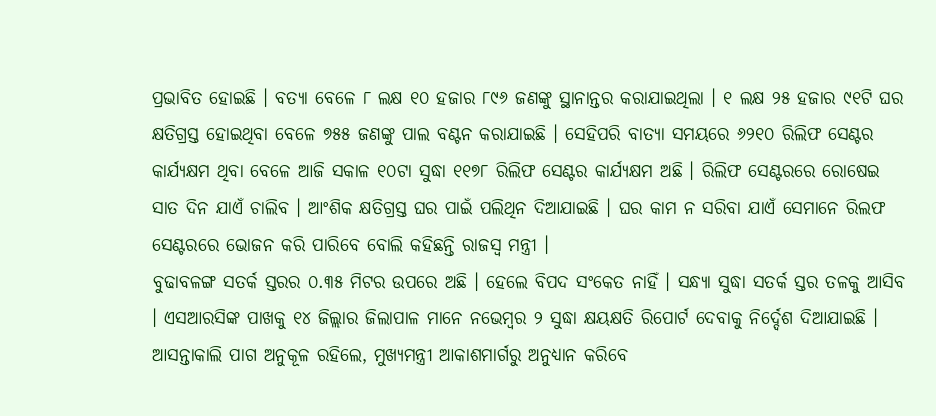ପ୍ରଭାବିତ ହୋଇଛି । ବତ୍ୟା ବେଳେ ୮ ଲକ୍ଷ ୧୦ ହଜାର ୮୯୬ ଜଣଙ୍କୁ ସ୍ଥାନାନ୍ତର କରାଯାଇଥିଲା । ୧ ଲକ୍ଷ ୨୫ ହଜାର ୯୧ଟି ଘର କ୍ଷତିଗ୍ରସ୍ତ ହୋଇଥିବା ବେଳେ ୭୫୫ ଜଣଙ୍କୁ ପାଲ ବଣ୍ଟନ କରାଯାଇଛି । ସେହିପରି ବାତ୍ୟା ସମୟରେ ୬୨୧୦ ରିଲିଫ ସେଣ୍ଟର କାର୍ଯ୍ୟକ୍ଷମ ଥିବା ବେଳେ ଆଜି ସକାଳ ୧୦ଟା ସୁଦ୍ଧା ୧୧୭୮ ରିଲିଫ ସେଣ୍ଟର କାର୍ଯ୍ୟକ୍ଷମ ଅଛି । ରିଲିଫ ସେଣ୍ଟରରେ ରୋଷେଇ ସାତ ଦିନ ଯାଏଁ ଚାଲିବ । ଆଂଶିକ କ୍ଷତିଗ୍ରସ୍ତ ଘର ପାଇଁ ପଲିଥିନ ଦିଆଯାଇଛି । ଘର କାମ ନ ସରିବା ଯାଏଁ ସେମାନେ ରିଲଫ ସେଣ୍ଟରରେ ଭୋଜନ କରି ପାରିବେ ବୋଲି କହିଛନ୍ତି ରାଜସ୍ଵ ମନ୍ତ୍ରୀ ।
ବୁଢାବଳଙ୍ଗ ସତର୍କ ସ୍ତରର ୦.୩୫ ମିଟର ଉପରେ ଅଛି । ହେଲେ ବିପଦ ସଂକେତ ନାହିଁ । ସନ୍ଧ୍ୟା ସୁଦ୍ଧା ସତର୍କ ସ୍ତର ତଳକୁ ଆସିବ । ଏସଆରସିଙ୍କ ପାଖକୁ ୧୪ ଜିଲ୍ଲାର ଜିଲାପାଳ ମାନେ ନଭେମ୍ବର ୨ ସୁଦ୍ଧା କ୍ଷୟକ୍ଷତି ରିପୋର୍ଟ ଦେବାକୁ ନିର୍ଦ୍ଦେଶ ଦିଆଯାଇଛି । ଆସନ୍ତାକାଲି ପାଗ ଅନୁକୂଳ ରହିଲେ, ମୁଖ୍ୟମନ୍ତ୍ରୀ ଆକାଶମାର୍ଗରୁ ଅନୁଧ୍ୟାନ କରିବେ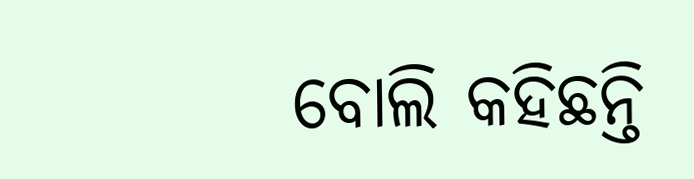ବୋଲି କହିଛନ୍ତି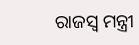ରାଜସ୍ଵ ମନ୍ତ୍ରୀ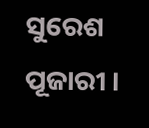ସୁରେଶ ପୂଜାରୀ ।